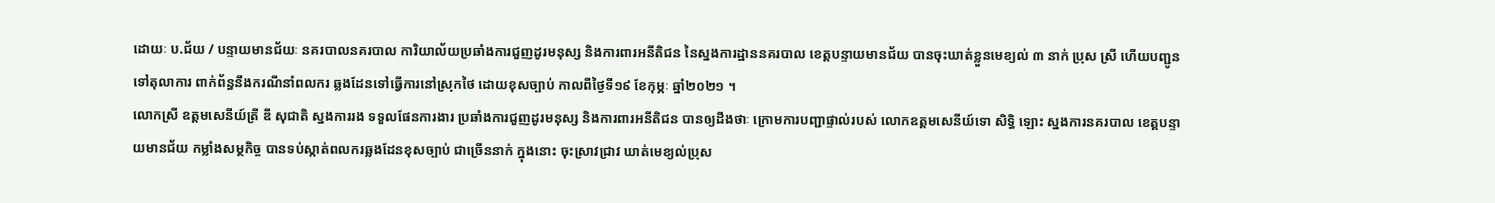ដោយៈ ប.ជ័យ / បន្ទាយមានជ័យៈ នគរបាលនគរបាល ការិយាល័យប្រឆាំងការជួញដូរមនុស្ស និងការពារអនីតិជន នៃស្នងការដ្ឋាននគរបាល ខេត្តបន្ទាយមានជ័យ បានចុះឃាត់ខ្លួនមេខ្យល់ ៣ នាក់ ប្រុស ស្រី ហើយបញ្ជូនទៅតុលាការ ពាក់ព័ន្ធនឹងករណីនាំពលករ ឆ្លងដែនទៅធ្វើការនៅស្រុកថៃ ដោយខុសច្បាប់ កាលពីថ្ងៃទី១៩ ខែកុម្ភៈ ឆ្នាំ២០២១ ។
លោកស្រី ឧត្តមសេនីយ៍ត្រី ឌី សុជាតិ ស្នងការរង ទទួលផែនការងារ ប្រឆាំងការជួញដូរមនុស្ស និងការពារអនីតិជន បានឲ្យដឹងថាៈ ក្រោមការបញ្ជាផ្ទាល់របស់ លោកឧត្តមសេនីយ៍ទោ សិទ្ធិ ឡោះ ស្នងការនគរបាល ខេត្តបន្ទាយមានជ័យ កម្លាំងសម្ថកិច្ច បានទប់ស្កាត់ពលករឆ្លងដែនខុសច្បាប់ ជាច្រើននាក់ ក្នុងនោះ ចុះស្រាវជ្រាវ ឃាត់មេខ្យល់ប្រុស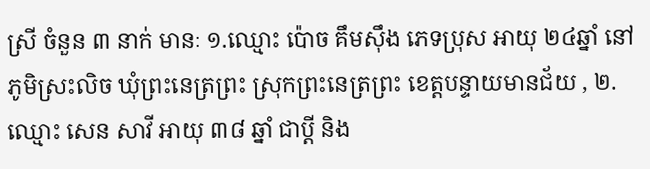ស្រី ចំនួន ៣ នាក់ មានៈ ១.ឈ្មោះ ប៉ោច គឹមស៊ឹង ភេទប្រុស អាយុ ២៤ឆ្នាំ នៅភូមិស្រះលិច ឃុំព្រះនេត្រព្រះ ស្រុកព្រះនេត្រព្រះ ខេត្តបន្ទាយមានជ័យ , ២.ឈ្មោះ សេន សាវី អាយុ ៣៨ ឆ្នាំ ជាប្តី និង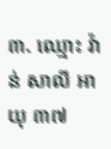៣. ឈ្មោះ វ៉ាន់ សាលី អាយុ ៣៧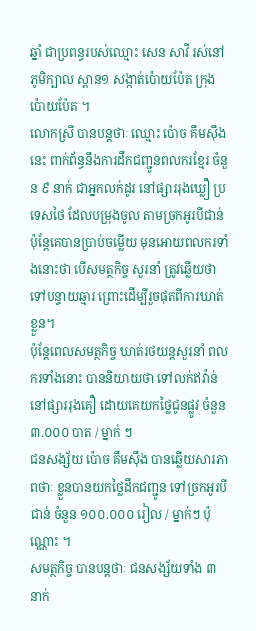ឆ្នាំ ជាប្រពន្ធរបស់ឈ្មោះ សេន សាវី រស់នៅភូមិក្បាល ស្ពាន១ សង្កាត់ប៉ោយប៉ែត ក្រុងប៉ោយប៉ែត ។
លោកស្រី បានបន្តថាៈ ឈ្មោះ ប៉ោច គឹមស៊ឹង នេះ ពាក់ព័ន្ធនឹងការដឹកជញ្ជូនពលករខ្មែរ ចំនួន ៩ នាក់ ជាអ្នកលក់ដូរ នៅផ្សាររុងឃ្លឿ ប្រទេសថៃ ដែលបម្រុងចូល តាមច្រកអូរបីជាន់ ប៉ុន្តែគេបានប្រាប់ចម្លើយ មុនអោយពលករទាំងនោះថា បើសមត្ថកិច្ច សួរនាំ ត្រូវឆ្លើយថា ទៅបន្ទាយឆ្មារ ព្រោះដើម្បីរួចផុតពីការឃាត់ខ្លួន។
ប៉ុន្តែពេលសមត្ថកិច្ច ឃាត់រថយន្តសួរនាំ ពលករទាំងនោះ បាននិយាយថា ទៅលក់ឥវ៉ាន់ នៅផ្សាររុងគឿ ដោយគេយកថ្លៃជូនផ្លូវ ចំនួន ៣.០០០ បាត / ម្នាក់ ៗ
ជនសង្ស័យ ប៉ោច គឹមស៊ឹង បានឆ្លើយសារភាពថាៈ ខ្លួនបានយកថ្លៃដឹកជញ្ជូន ទៅច្រកអូរបីជាន់ ចំនួន ១០០.០០០ រៀល / ម្នាក់ៗ ប៉ុណ្ណោះ ។
សមត្ថកិច្ច បានបន្តថាៈ ជនសង្ស័យទាំង ៣ នាក់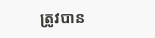ត្រូវបាន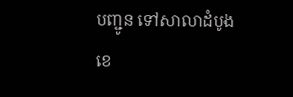បញ្ជូន ទៅសាលាដំបូងខេ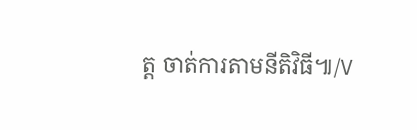ត្ត ចាត់ការតាមនីតិវិធី៕/V